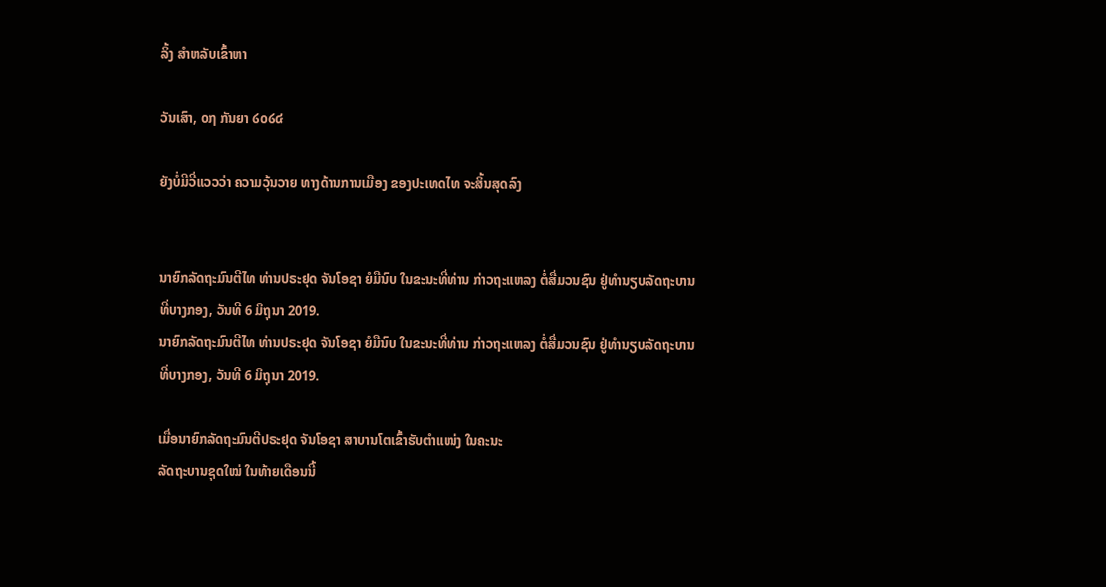ລິ້ງ ສຳຫລັບເຂົ້າຫາ

ວັນເສົາ, ໐໗ ກັນຍາ ໒໐໒໔

ຍັງບໍ່ມີວີ່ແວວວ່າ ຄວາມວຸ້ນວາຍ ທາງດ້ານການເມືອງ ຂອງປະເທດໄທ ຈະສິ້ນສຸດລົງ


ນາຍົກລັດຖະມົນຕີໄທ ທ່ານປຣະຢຸດ ຈັນໂອຊາ ຍໍມືນົບ ໃນຂະນະທີ່ທ່ານ ກ່າວຖະແຫລງ ຕໍ່ສື່ມວນຊົນ ຢູ່ທຳນຽບລັດຖະບານ ທີ່ບາງກອງ, ວັນທີ 6 ມິຖຸນາ 2019.
ນາຍົກລັດຖະມົນຕີໄທ ທ່ານປຣະຢຸດ ຈັນໂອຊາ ຍໍມືນົບ ໃນຂະນະທີ່ທ່ານ ກ່າວຖະແຫລງ ຕໍ່ສື່ມວນຊົນ ຢູ່ທຳນຽບລັດຖະບານ ທີ່ບາງກອງ, ວັນທີ 6 ມິຖຸນາ 2019.

ເມື່ອນາຍົກລັດຖະມົນຕີປຣະຢຸດ ຈັນໂອຊາ ສາບານໂຕເຂົ້າຮັບຕຳແໜ່ງ ໃນຄະນະ
ລັດຖະບານຊຸດໃໝ່ ໃນທ້າຍເດືອນນີ້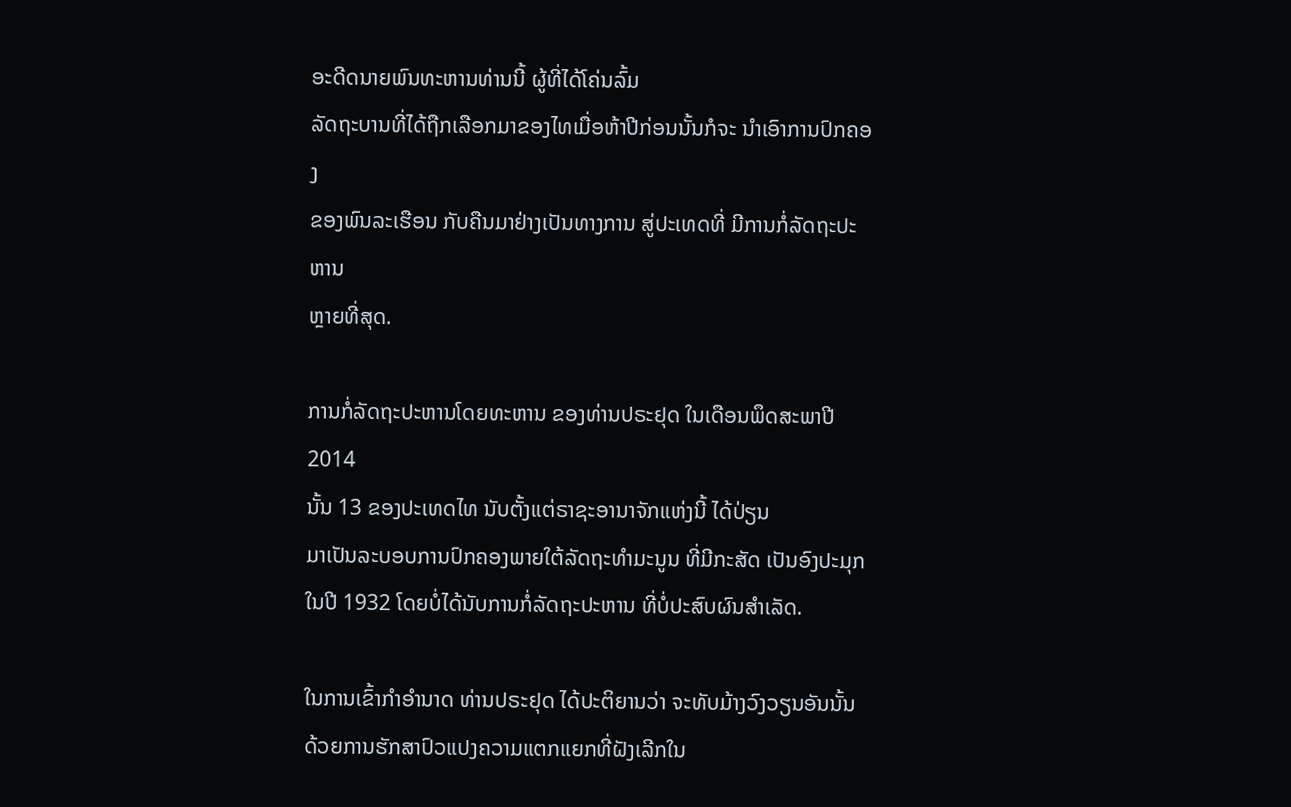ອະດີດນາຍພົນທະຫານທ່ານນີ້ ຜູ້ທີ່ໄດ້ໂຄ່ນລົ້ມ
ລັດຖະບານທີ່ໄດ້ຖືກເລືອກມາຂອງໄທເມື່ອຫ້າປີກ່ອນນັ້ນກໍຈະ ນຳເອົາການປົກຄອງ
ຂອງພົນລະເຮືອນ ກັບຄືນມາຢ່າງເປັນທາງການ ສູ່ປະເທດທີ່ ມີການກໍ່ລັດຖະປະຫານ
ຫຼາຍທີ່ສຸດ.

ການກໍ່ລັດຖະປະຫານໂດຍທະຫານ ຂອງທ່ານປຣະຢຸດ ໃນເດືອນພຶດສະພາປີ 2014
ນັ້ນ 13 ຂອງປະເທດໄທ ນັບຕັ້ງແຕ່ຣາຊະອານາຈັກແຫ່ງນີ້ ໄດ້ປ່ຽນ
ມາເປັນລະບອບການປົກຄອງພາຍໃຕ້ລັດຖະທຳມະນູນ ທີ່ມີກະສັດ ເປັນອົງປະມຸກ
ໃນປີ 1932 ໂດຍບໍ່ໄດ້ນັບການກໍ່ລັດຖະປະຫານ ທີ່ບໍ່ປະສົບຜົນສຳເລັດ.

ໃນການເຂົ້າກຳອຳນາດ ທ່ານປຣະຢຸດ ໄດ້ປະຕິຍານວ່າ ຈະທັບມ້າງວົງວຽນອັນນັ້ນ
ດ້ວຍການຮັກສາປົວແປງຄວາມແຕກແຍກທີ່ຝັງເລີກໃນ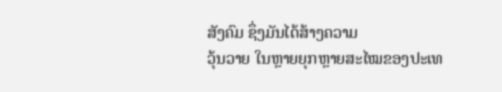ສັງຄົມ ຊຶ່ງມັນໄດ້ສ້າງຄວາມ
ວຸ້ນວາຍ ໃນຫຼາຍຍຸກຫຼາຍສະໄໝຂອງປະເທ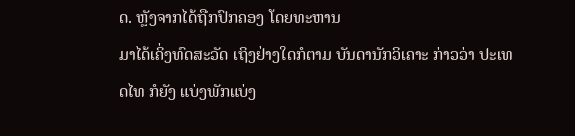ດ. ຫຼັງຈາກໄດ້ຖືກປົກຄອງ ໂດຍທະຫານ
ມາໄດ້ເຄິ່ງທົດສະວັດ ເຖິງຢ່າງໃດກໍຕາມ ບັນດານັກວິເຄາະ ກ່າວວ່າ ປະເທດໄທ ກໍຍັງ ແບ່ງພັກແບ່ງ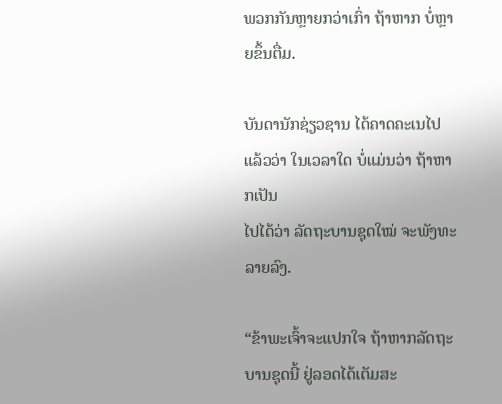ພວກກັນຫຼາຍກວ່າເກົ່າ ຖ້າຫາກ ບໍ່ຫຼາຍຂຶ້ນຕື່ມ.

ບັນດານັກຊ່ຽວຊານ ໄດ້ຄາດຄະເນໄປແລ້ວວ່າ ໃນເວລາໃດ ບໍ່ແມ່ນວ່າ ຖ້າຫາກເປັນ
ໄປໄດ້ວ່າ ລັດຖະບານຊຸດໃໝ່ ຈະພັງທະລາຍລົງ.

“ຂ້າພະເຈົ້າຈະແປກໃຈ ຖ້າຫາກລັດຖະບານຊຸດນີ້ ຢູ່ລອດໄດ້ເຕັມສະ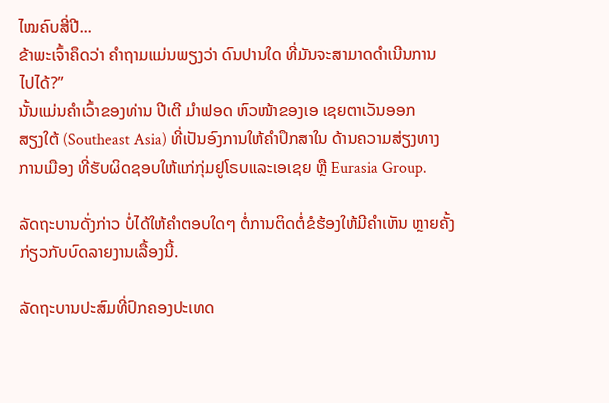ໄໝຄົບສີ່ປີ...
ຂ້າພະເຈົ້າຄຶດວ່າ ຄຳຖາມແມ່ນພຽງວ່າ ດົນປານໃດ ທີ່ມັນຈະສາມາດດຳເນີນການ
ໄປໄດ້?”
ນັ້ນແມ່ນຄຳເວົ້າຂອງທ່ານ ປີເຕີ ມຳຟອດ ຫົວໜ້າຂອງເອ ເຊຍຕາເວັນອອກ
ສຽງໃຕ້ (Southeast Asia) ທີ່ເປັນອົງການໃຫ້ຄຳປຶກສາໃນ ດ້ານຄວາມສ່ຽງທາງ
ການເມືອງ ທີ່ຮັບຜິດຊອບໃຫ້ແກ່ກຸ່ມຢູໂຣບແລະເອເຊຍ ຫຼື Eurasia Group.

ລັດຖະບານດັ່ງກ່າວ ບໍ່ໄດ້ໃຫ້ຄຳຕອບໃດໆ ຕໍ່ການຕິດຕໍ່ຂໍຮ້ອງໃຫ້ມີຄຳເຫັນ ຫຼາຍຄັ້ງ
ກ່ຽວກັບບົດລາຍງານເລື້ອງນີ້.

ລັດຖະບານປະສົມທີ່ປົກຄອງປະເທດ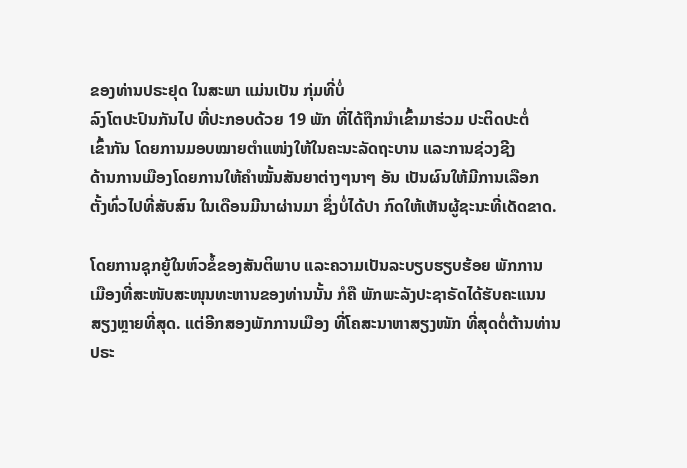ຂອງທ່ານປຣະຢຸດ ໃນສະພາ ແມ່ນເປັນ ກຸ່ມທີ່ບໍ່
ລົງໂຕປະປົນກັນໄປ ທີ່ປະກອບດ້ວຍ 19 ພັກ ທີ່ໄດ້ຖືກນຳເຂົ້າມາຮ່ວມ ປະຕິດປະຕໍ່
ເຂົ້າກັນ ໂດຍການມອບໝາຍຕຳແໜ່ງໃຫ້ໃນຄະນະລັດຖະບານ ແລະການຊ່ວງຊີງ
ດ້ານການເມືອງໂດຍການໃຫ້ຄຳໝັ້ນສັນຍາຕ່າງໆນາໆ ອັນ ເປັນຜົນໃຫ້ມີການເລືອກ
ຕັ້ງທົ່ວໄປທີ່ສັບສົນ ໃນເດືອນມີນາຜ່ານມາ ຊຶ່ງບໍ່ໄດ້ປາ ກົດໃຫ້ເຫັນຜູ້ຊະນະທີ່ເດັດຂາດ.

ໂດຍການຊຸກຍູ້ໃນຫົວຂໍ້ຂອງສັນຕິພາບ ແລະຄວາມເປັນລະບຽບຮຽບຮ້ອຍ ພັກການ
ເມືອງທີ່ສະໜັບສະໜຸນທະຫານຂອງທ່ານນັ້ນ ກໍຄື ພັກພະລັງປະຊາຣັດໄດ້ຮັບຄະແນນ
ສຽງຫຼາຍທີ່ສຸດ. ແຕ່ອີກສອງພັກການເມືອງ ທີ່ໂຄສະນາຫາສຽງໜັກ ທີ່ສຸດຕໍ່ຕ້ານທ່ານ
ປຣະ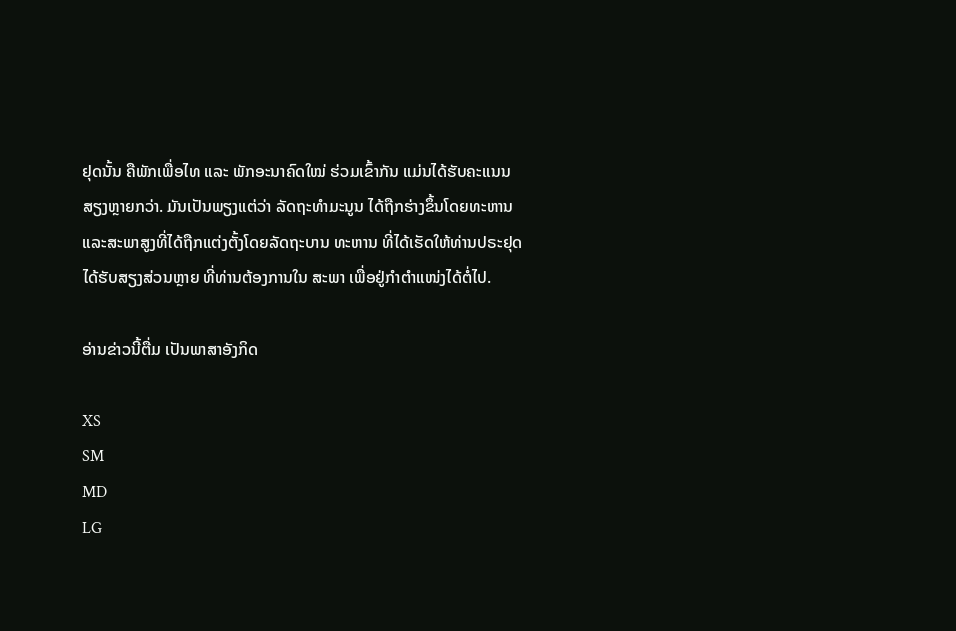ຢຸດນັ້ນ ຄືພັກເພື່ອໄທ ແລະ ພັກອະນາຄົດໃໝ່ ຮ່ວມເຂົ້າກັນ ແມ່ນໄດ້ຮັບຄະແນນ
ສຽງຫຼາຍກວ່າ. ມັນເປັນພຽງແຕ່ວ່າ ລັດຖະທຳມະນູນ ໄດ້ຖືກຮ່າງຂຶ້ນໂດຍທະຫານ
ແລະສະພາສູງທີ່ໄດ້ຖືກແຕ່ງຕັ້ງໂດຍລັດຖະບານ ທະຫານ ທີ່ໄດ້ເຮັດໃຫ້ທ່ານປຣະຢຸດ
ໄດ້ຮັບສຽງສ່ວນຫຼາຍ ທີ່ທ່ານຕ້ອງການໃນ ສະພາ ເພື່ອຢູ່ກຳຕຳແໜ່ງໄດ້ຕໍ່ໄປ.

ອ່ານຂ່າວນີ້ຕື່ມ ເປັນພາສາອັງກິດ

XS
SM
MD
LG